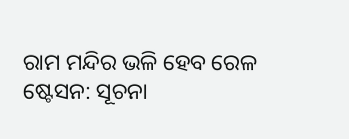ରାମ ମନ୍ଦିର ଭଳି ହେବ ରେଳ ଷ୍ଟେସନ: ସୂଚନା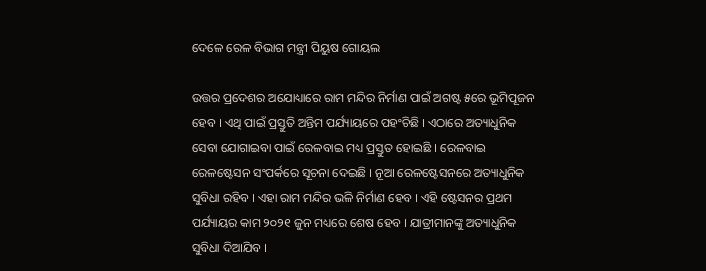ଦେଳେ ରେଳ ବିଭାଗ ମନ୍ତ୍ରୀ ପିୟୁଷ ଗୋୟଲ

ଉତ୍ତର ପ୍ରଦେଶର ଅଯୋଧ୍ୟାରେ ରାମ ମନ୍ଦିର ନିର୍ମାଣ ପାଇଁ ଅଗଷ୍ଟ ୫ରେ ଭୂମିପୂଜନ ହେବ । ଏଥି ପାଇଁ ପ୍ରସ୍ତୁତି ଅନ୍ତିମ ପର୍ଯ୍ୟାୟରେ ପହଂଚିଛି । ଏଠାରେ ଅତ୍ୟାଧୁନିକ ସେବା ଯୋଗାଇବା ପାଇଁ ରେଳବାଇ ମଧ୍ୟ ପ୍ରସ୍ତୁତ ହୋଇଛି । ରେଳବାଇ ରେଳଷ୍ଟେସନ ସଂପର୍କରେ ସୂଚନା ଦେଇଛି । ନୂଆ ରେଳଷ୍ଟେସନରେ ଅତ୍ୟାଧୁନିକ ସୁବିଧା ରହିବ । ଏହା ରାମ ମନ୍ଦିର ଭଳି ନିର୍ମାଣ ହେବ । ଏହି ଷ୍ଟେସନର ପ୍ରଥମ ପର୍ଯ୍ୟାୟର କାମ ୨୦୨୧ ଜୁନ ମଧ୍ୟରେ ଶେଷ ହେବ । ଯାତ୍ରୀମାନଙ୍କୁ ଅତ୍ୟାଧୁନିକ ସୁବିଧା ଦିଆଯିବ ।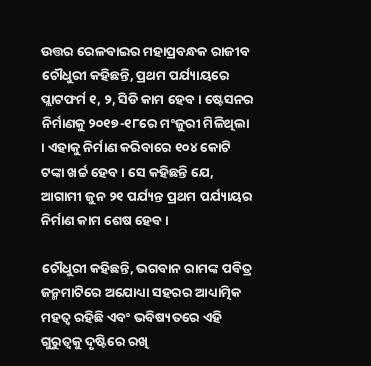ଉତ୍ତର ରେଳବାଇର ମହାପ୍ରବନ୍ଧକ ରାଜୀବ ଚୌଧୁରୀ କହିଛନ୍ତି, ପ୍ରଥମ ପର୍ଯ୍ୟାୟରେ ପ୍ଲାଟଫର୍ମ ୧, ୨, ସିଡି କାମ ହେବ । ଷ୍ଟେସନର ନିର୍ମାଣକୁ ୨୦୧୭-୧୮ରେ ମଂଜୁରୀ ମିଳିଥିଲା । ଏହାକୁ ନିର୍ମାଣ କରିବାରେ ୧୦୪ କୋଟି ଟଙ୍କା ଖର୍ଚ୍ଚ ହେବ । ସେ କହିଛନ୍ତି ଯେ, ଆଗାମୀ ଜୁନ ୨୧ ପର୍ଯ୍ୟନ୍ତ ପ୍ରଥମ ପର୍ଯ୍ୟାୟର ନିର୍ମାଣ କାମ ଶେଷ ହେବ ।

ଚୌଧୁରୀ କହିଛନ୍ତି, ଭଗବାନ ରାମଙ୍କ ପବିତ୍ର ଜନ୍ମମାଟିରେ ଅଯୋଧ୍ୟା ସହରର ଆଧ୍ୟାତ୍ମିକ ମହତ୍ୱ ରହିଛି ଏବଂ ଭବିଷ୍ୟତରେ ଏହି ଗୁରୁତ୍ୱକୁ ଦୃଷ୍ଟିରେ ରଖି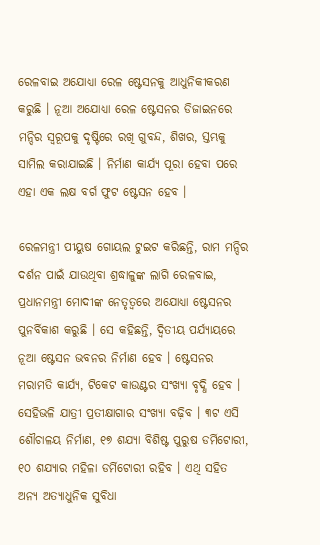ରେଳବାଇ ଅଯୋଧ୍ୟା ରେଳ ଷ୍ଟେସନକୁ ଆଧୁନିକୀକରଣ କରୁଛି । ନୂଆ ଅଯୋଧ୍ୟା ରେଳ ଷ୍ଟେସନର ଡିଜାଇନରେ ମନ୍ଦିର ସ୍ୱରୂପକୁ ଦୃଷ୍ଟିରେ ରଖି ଗୁବନ୍ଦ, ଶିଖର, ସ୍ତମ୍ଭକୁ ସାମିଲ କରାଯାଇଛି । ନିର୍ମାଣ କାର୍ଯ୍ୟ ପୂରା ହେବା ପରେ ଏହା ଏକ ଲକ୍ଷ ବର୍ଗ ଫୁଟ ଷ୍ଟେସନ ହେବ ।

ରେଳମନ୍ତ୍ରୀ ପୀୟୁଷ ଗୋୟଲ ଟୁଇଟ କରିଛନ୍ତି, ରାମ ମନ୍ଦିର ଦର୍ଶନ ପାଇଁ ଯାଉଥିବା ଶ୍ରଦ୍ଧାଳୁଙ୍କ ଲାଗି ରେଳବାଇ, ପ୍ରଧାନମନ୍ତ୍ରୀ ମୋଦୀଙ୍କ ନେତୃତ୍ୱରେ ଅଯୋଧ୍ୟା ଷ୍ଟେସନର ପୁନର୍ବିକାଶ କରୁଛି । ସେ କହିଛନ୍ତି, ଦ୍ୱିତୀୟ ପର୍ଯ୍ୟାୟରେ ନୂଆ ଷ୍ଟେସନ ଭବନର ନିର୍ମାଣ ହେବ । ଷ୍ଟେସନର ମରାମତି କାର୍ଯ୍ୟ, ଟିକେଟ କାଉଣ୍ଟର ସଂଖ୍ୟା ବୃଦ୍ଧି ହେବ । ସେହିଭଳି ଯାତ୍ରୀ ପ୍ରତୀକ୍ଷାଗାର ସଂଖ୍ୟା ବଢ଼ିବ । ୩ଟ ଏସି ଶୌଚାଳୟ ନିର୍ମାଣ, ୧୭ ଶଯ୍ୟା ବିଶିଷ୍ଟ ପୁରୁଷ ଡର୍ମିଟୋରୀ, ୧୦ ଶଯ୍ୟାର ମହିଳା ଡର୍ମିଟୋରୀ ରହିବ । ଏଥି ସହିତ ଅନ୍ୟ ଅତ୍ୟାଧୁନିକ ସୁବିଧା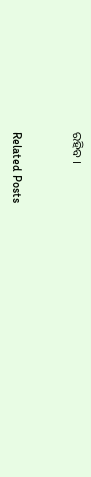ରହିବ ।



Related Posts